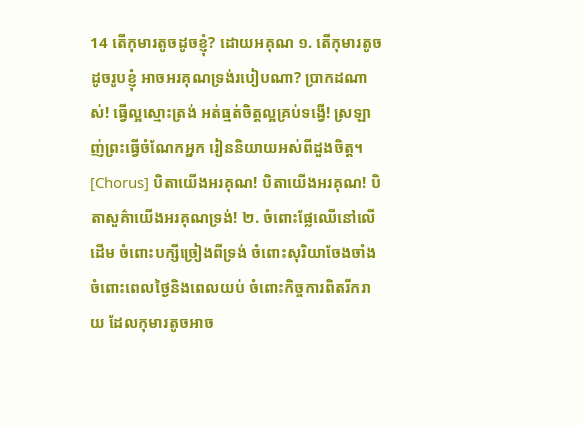14 តើកុមារតូចដូចខ្ញុំ? ដោយអគុណ ១. តើកុមារតូចដូចរូបខ្ញុំ អាចអរគុណទ្រង់របៀបណា? ប្រាកដណាស់! ធ្វើល្អស្មោះត្រង់ អត់ធ្មត់ចិត្តល្អគ្រប់ទង្វើ! ស្រឡាញ់ព្រះធ្វើចំណែកអ្នក រៀននិយាយអស់ពីដួងចិត្ត។ [Chorus] បិតាយើងអរគុណ! បិតាយើងអរគុណ! បិតាសួគ៌ាយើងអរគុណទ្រង់! ២. ចំពោះផ្លែឈើនៅលើដើម ចំពោះបក្សីច្រៀងពីទ្រង់ ចំពោះសុរិយាចែងចាំង ចំពោះពេលថ្ងៃនិងពេលយប់ ចំពោះកិច្ចការពិតរីករាយ ដែលកុមារតូចអាច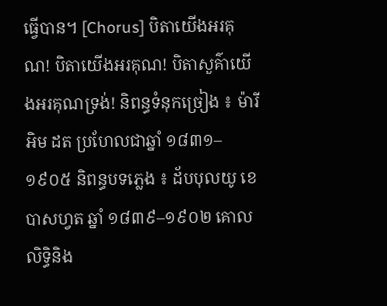ធ្វើបាន។ [Chorus] បិតាយើងអរគុណ! បិតាយើងអរគុណ! បិតាសួគ៌ាយើងអរគុណទ្រង់! និពន្ធទំនុកច្រៀង ៖ ម៉ារី អិម ដត ប្រហែលជាឆ្នាំ ១៨៣១–១៩០៥ និពន្ធបទភ្លេង ៖ ដ័បបុលយូ ខេ បាសហ្វត ឆ្នាំ ១៨៣៩–១៩០២ គោលលិទ្ធិនិង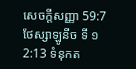សេចក្តីសញ្ញា 59:7 ថែស្សាឡូនីច ទី ១ 2:13 ទំនុកត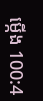ម្កើង 100:4